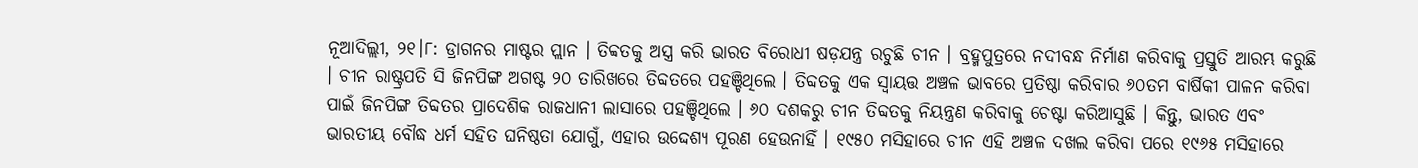ନୂଆଦିଲ୍ଲୀ, ୨୧।୮: ଡ୍ରାଗନର ମାଷ୍ଟର ପ୍ଲାନ । ତିବ୍ବତକୁ ଅସ୍ତ୍ର କରି ଭାରତ ବିରୋଧୀ ଷଡ଼ଯନ୍ତ୍ର ରଚୁଛି ଚୀନ । ବ୍ରହ୍ମପୁତ୍ରରେ ନଦୀବନ୍ଧ ନିର୍ମାଣ କରିବାକୁ ପ୍ରସ୍ତୁତି ଆରମ୍ଭ କରୁଛି । ଚୀନ ରାଷ୍ଟ୍ରପତି ସି ଜିନପିଙ୍ଗ ଅଗଷ୍ଟ ୨୦ ତାରିଖରେ ତିବ୍ଦତରେ ପହଞ୍ଚିଥିଲେ । ତିବ୍ଦତକୁ ଏକ ସ୍ୱାୟତ୍ତ ଅଞ୍ଚଳ ଭାବରେ ପ୍ରତିଷ୍ଠା କରିବାର ୬୦ତମ ବାର୍ଷିକୀ ପାଳନ କରିବା ପାଇଁ ଜିନପିଙ୍ଗ ତିବ୍ଦତର ପ୍ରାଦେଶିକ ରାଜଧାନୀ ଲାସାରେ ପହଞ୍ଚିଥିଲେ । ୬୦ ଦଶକରୁ ଚୀନ ତିବ୍ଦତକୁ ନିୟନ୍ତ୍ରଣ କରିବାକୁ ଚେଷ୍ଟା କରିଆସୁଛି । କିନ୍ତୁ, ଭାରତ ଏବଂ ଭାରତୀୟ ବୌଦ୍ଧ ଧର୍ମ ସହିତ ଘନିଷ୍ଠତା ଯୋଗୁଁ, ଏହାର ଉଦ୍ଦେଶ୍ୟ ପୂରଣ ହେଉନାହିଁ । ୧୯୫୦ ମସିହାରେ ଚୀନ ଏହି ଅଞ୍ଚଳ ଦଖଲ କରିବା ପରେ ୧୯୬୫ ମସିହାରେ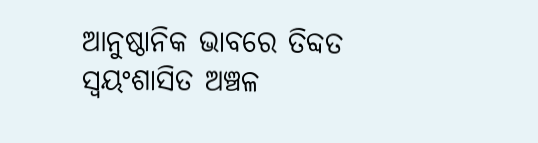ଆନୁଷ୍ଠାନିକ ଭାବରେ ତିବ୍ଦତ ସ୍ୱୟଂଶାସିତ ଅଞ୍ଚଳ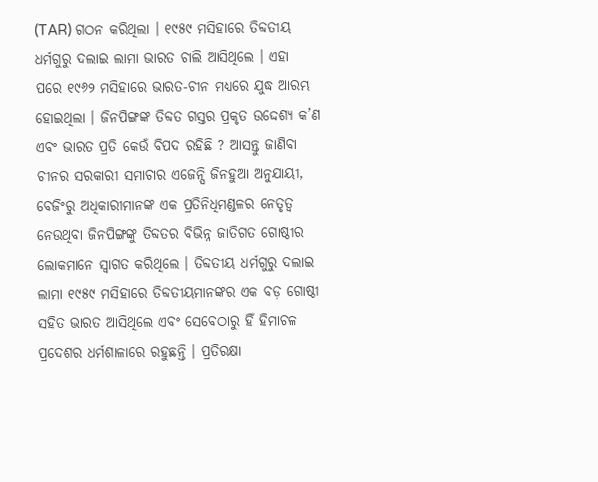(TAR) ଗଠନ କରିଥିଲା । ୧୯୫୯ ମସିହାରେ ତିବ୍ଦତୀୟ ଧର୍ମଗୁରୁ ଦଲାଇ ଲାମା ଭାରତ ଚାଲି ଆସିଥିଲେ । ଏହା ପରେ ୧୯୬୨ ମସିହାରେ ଭାରତ-ଚୀନ ମଧ୍ୟରେ ଯୁଦ୍ଧ ଆରମ୍ଭ ହୋଇଥିଲା । ଜିନପିଙ୍ଗଙ୍କ ତିବ୍ଦତ ଗସ୍ତର ପ୍ରକୃତ ଉଦ୍ଦେଶ୍ୟ କ’ଣ ଏବଂ ଭାରତ ପ୍ରତି କେଉଁ ବିପଦ ରହିଛି ? ଆସନ୍ତୁ ଜାଣିବା
ଚୀନର ସରକାରୀ ସମାଚାର ଏଜେନ୍ସି ଜିନହୁଆ ଅନୁଯାୟୀ, ବେଜିଂରୁ ଅଧିକାରୀମାନଙ୍କ ଏକ ପ୍ରତିନିଧିମଣ୍ଡଳର ନେତୃତ୍ୱ ନେଉଥିବା ଜିନପିଙ୍ଗଙ୍କୁ ତିବ୍ଦତର ବିଭିନ୍ନ ଜାତିଗତ ଗୋଷ୍ଠୀର ଲୋକମାନେ ସ୍ୱାଗତ କରିଥିଲେ । ତିବ୍ଦତୀୟ ଧର୍ମଗୁରୁ ଦଲାଇ ଲାମା ୧୯୫୯ ମସିହାରେ ତିବ୍ଦତୀୟମାନଙ୍କର ଏକ ବଡ଼ ଗୋଷ୍ଠୀ ସହିତ ଭାରତ ଆସିଥିଲେ ଏବଂ ସେବେଠାରୁ ହିଁ ହିମାଚଳ ପ୍ରଦେଶର ଧର୍ମଶାଳାରେ ରହୁଛନ୍ତି । ପ୍ରତିରକ୍ଷା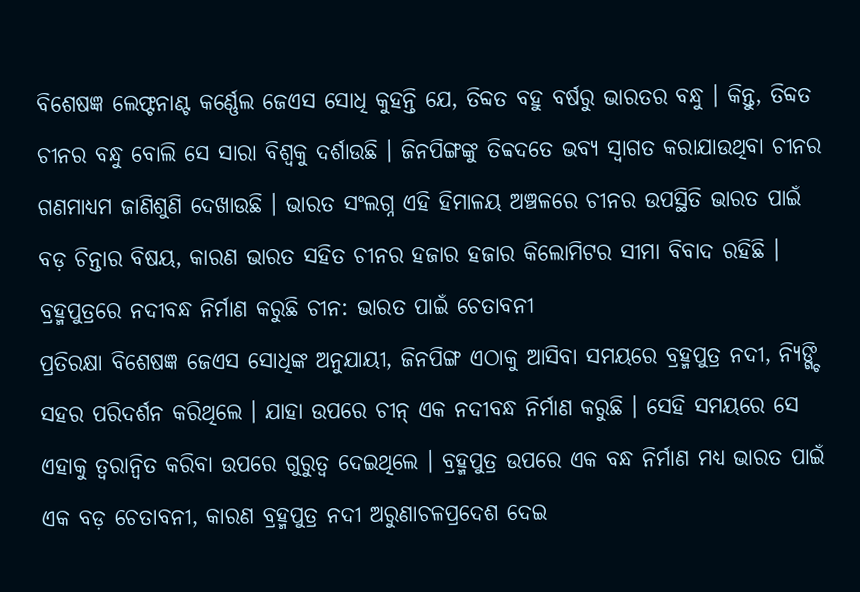ବିଶେଷଜ୍ଞ ଲେଫ୍ଟନାଣ୍ଟ କର୍ଣ୍ଣେଲ ଜେଏସ ସୋଧି କୁହନ୍ତି ଯେ, ତିବ୍ଦତ ବହୁ ବର୍ଷରୁ ଭାରତର ବନ୍ଧୁ । କିନ୍ତୁ, ତିବ୍ଦତ ଚୀନର ବନ୍ଧୁ ବୋଲି ସେ ସାରା ବିଶ୍ୱକୁ ଦର୍ଶାଉଛି । ଜିନପିଙ୍ଗଙ୍କୁ ତିବ୍ବଦତେ ଭବ୍ୟ ସ୍ୱାଗତ କରାଯାଉଥିବା ଚୀନର ଗଣମାଧ୍ୟମ ଜାଣିଶୁଣି ଦେଖାଉଛି । ଭାରତ ସଂଲଗ୍ନ ଏହି ହିମାଳୟ ଅଞ୍ଚଳରେ ଚୀନର ଉପସ୍ଥିତି ଭାରତ ପାଇଁ ବଡ଼ ଚିନ୍ତାର ବିଷୟ, କାରଣ ଭାରତ ସହିତ ଚୀନର ହଜାର ହଜାର କିଲୋମିଟର ସୀମା ବିବାଦ ରହିଛି ।
ବ୍ରହ୍ମପୁତ୍ରରେ ନଦୀବନ୍ଧ ନିର୍ମାଣ କରୁଛି ଚୀନ: ଭାରତ ପାଇଁ ଚେତାବନୀ
ପ୍ରତିରକ୍ଷା ବିଶେଷଜ୍ଞ ଜେଏସ ସୋଧିଙ୍କ ଅନୁଯାୟୀ, ଜିନପିଙ୍ଗ ଏଠାକୁ ଆସିବା ସମୟରେ ବ୍ରହ୍ମପୁତ୍ର ନଦୀ, ନ୍ୟିଙ୍ଗ୍ଚି ସହର ପରିଦର୍ଶନ କରିଥିଲେ । ଯାହା ଉପରେ ଚୀନ୍ ଏକ ନଦୀବନ୍ଧ ନିର୍ମାଣ କରୁଛି । ସେହି ସମୟରେ ସେ ଏହାକୁ ତ୍ୱରାନ୍ୱିତ କରିବା ଉପରେ ଗୁରୁତ୍ୱ ଦେଇଥିଲେ । ବ୍ରହ୍ମପୁତ୍ର ଉପରେ ଏକ ବନ୍ଧ ନିର୍ମାଣ ମଧ୍ୟ ଭାରତ ପାଇଁ ଏକ ବଡ଼ ଚେତାବନୀ, କାରଣ ବ୍ରହ୍ମପୁତ୍ର ନଦୀ ଅରୁଣାଚଳପ୍ରଦେଶ ଦେଇ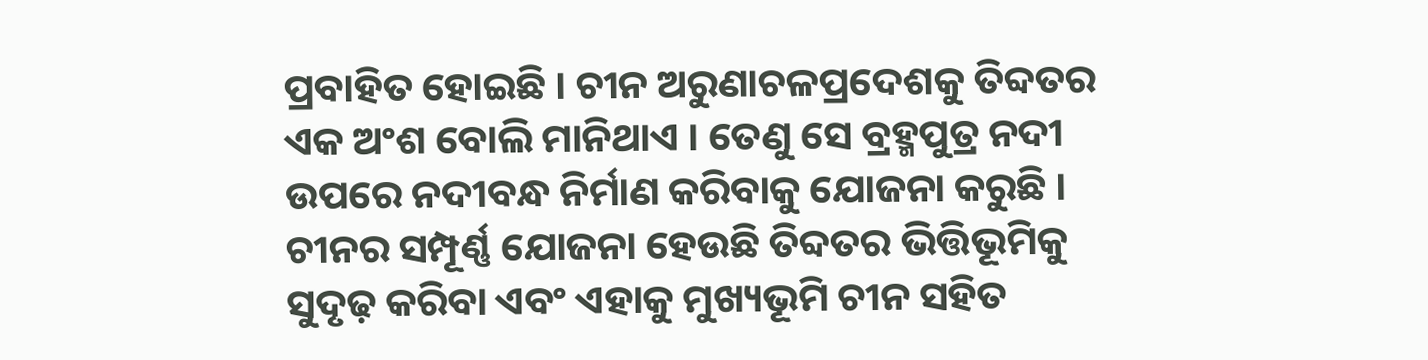ପ୍ରବାହିତ ହୋଇଛି । ଚୀନ ଅରୁଣାଚଳପ୍ରଦେଶକୁ ତିବ୍ଦତର ଏକ ଅଂଶ ବୋଲି ମାନିଥାଏ । ତେଣୁ ସେ ବ୍ରହ୍ମପୁତ୍ର ନଦୀ ଉପରେ ନଦୀବନ୍ଧ ନିର୍ମାଣ କରିବାକୁ ଯୋଜନା କରୁଛି । ଚୀନର ସମ୍ପୂର୍ଣ୍ଣ ଯୋଜନା ହେଉଛି ତିବ୍ଦତର ଭିତ୍ତିଭୂମିକୁ ସୁଦୃଢ଼ କରିବା ଏବଂ ଏହାକୁ ମୁଖ୍ୟଭୂମି ଚୀନ ସହିତ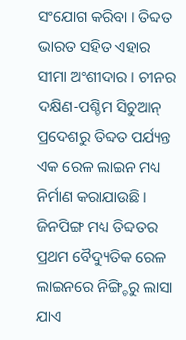ସଂଯୋଗ କରିବା । ତିବ୍ଦତ ଭାରତ ସହିତ ଏହାର ସୀମା ଅଂଶୀଦାର । ଚୀନର ଦକ୍ଷିଣ-ପଶ୍ଚିମ ସିଚୁଆନ୍ ପ୍ରଦେଶରୁ ତିବ୍ଦତ ପର୍ଯ୍ୟନ୍ତ ଏକ ରେଳ ଲାଇନ ମଧ୍ୟ ନିର୍ମାଣ କରାଯାଉଛି । ଜିନପିଙ୍ଗ ମଧ୍ୟ ତିବ୍ଦତର ପ୍ରଥମ ବୈଦ୍ୟୁତିକ ରେଳ ଲାଇନରେ ନିଙ୍ଗ୍ଚିରୁ ଲାସା ଯାଏ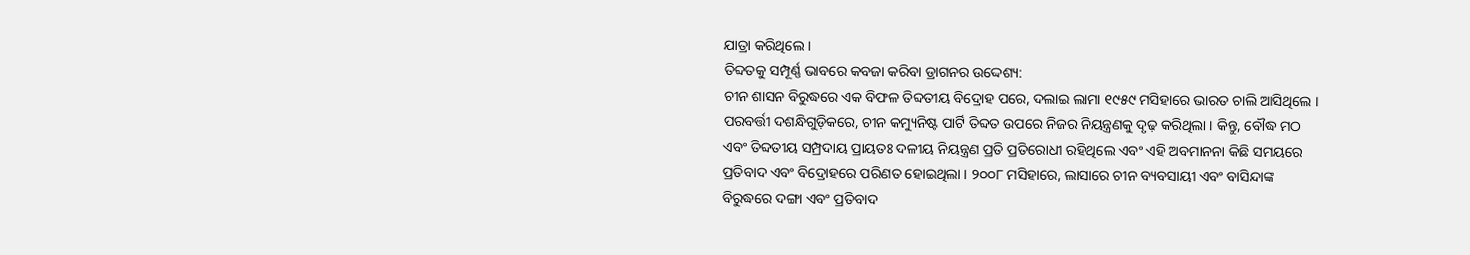ଯାତ୍ରା କରିଥିଲେ ।
ତିବ୍ଦତକୁ ସମ୍ପୂର୍ଣ୍ଣ ଭାବରେ କବଜା କରିବା ଡ୍ରାଗନର ଉଦ୍ଦେଶ୍ୟ:
ଚୀନ ଶାସନ ବିରୁଦ୍ଧରେ ଏକ ବିଫଳ ତିବ୍ଦତୀୟ ବିଦ୍ରୋହ ପରେ, ଦଲାଇ ଲାମା ୧୯୫୯ ମସିହାରେ ଭାରତ ଚାଲି ଆସିଥିଲେ । ପରବର୍ତ୍ତୀ ଦଶନ୍ଧିଗୁଡ଼ିକରେ, ଚୀନ କମ୍ୟୁନିଷ୍ଟ ପାର୍ଟି ତିବ୍ଦତ ଉପରେ ନିଜର ନିୟନ୍ତ୍ରଣକୁ ଦୃଢ଼ କରିଥିଲା । କିନ୍ତୁ, ବୌଦ୍ଧ ମଠ ଏବଂ ତିବ୍ଦତୀୟ ସମ୍ପ୍ରଦାୟ ପ୍ରାୟତଃ ଦଳୀୟ ନିୟନ୍ତ୍ରଣ ପ୍ରତି ପ୍ରତିରୋଧୀ ରହିଥିଲେ ଏବଂ ଏହି ଅବମାନନା କିଛି ସମୟରେ ପ୍ରତିବାଦ ଏବଂ ବିଦ୍ରୋହରେ ପରିଣତ ହୋଇଥିଲା । ୨୦୦୮ ମସିହାରେ, ଲାସାରେ ଚୀନ ବ୍ୟବସାୟୀ ଏବଂ ବାସିନ୍ଦାଙ୍କ ବିରୁଦ୍ଧରେ ଦଙ୍ଗା ଏବଂ ପ୍ରତିବାଦ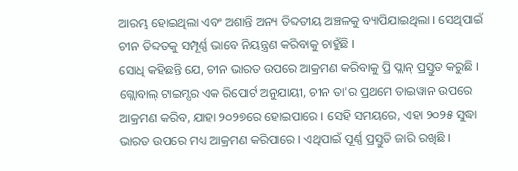ଆରମ୍ଭ ହୋଇଥିଲା ଏବଂ ଅଶାନ୍ତି ଅନ୍ୟ ତିବ୍ଦତୀୟ ଅଞ୍ଚଳକୁ ବ୍ୟାପିଯାଇଥିଲା । ସେଥିପାଇଁ ଚୀନ ତିବ୍ଦତକୁ ସମ୍ପୂର୍ଣ୍ଣ ଭାବେ ନିୟନ୍ତ୍ରଣ କରିବାକୁ ଚାହୁଁଛି ।
ସୋଧି କହିଛନ୍ତି ଯେ, ଚୀନ ଭାରତ ଉପରେ ଆକ୍ରମଣ କରିବାକୁ ପ୍ରି ପ୍ଲାନ୍ ପ୍ରସ୍ତୁତ କରୁଛି । ଗ୍ଲୋବାଲ୍ ଟାଇମ୍ସର ଏକ ରିପୋର୍ଟ ଅନୁଯାୟୀ, ଚୀନ ତା'ର ପ୍ରଥମେ ତାଇୱାନ ଉପରେ ଆକ୍ରମଣ କରିବ, ଯାହା ୨୦୨୭ରେ ହୋଇପାରେ । ସେହି ସମୟରେ, ଏହା ୨୦୨୫ ସୁଦ୍ଧା ଭାରତ ଉପରେ ମଧ୍ୟ ଆକ୍ରମଣ କରିପାରେ । ଏଥିପାଇଁ ପୂର୍ଣ୍ଣ ପ୍ରସ୍ତୁତି ଜାରି ରଖିଛି ।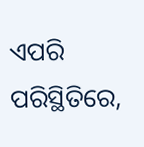ଏପରି ପରିସ୍ଥିତିରେ,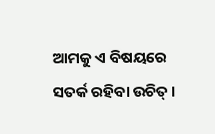ଆମକୁ ଏ ବିଷୟରେ ସତର୍କ ରହିବା ଉଚିତ୍ ।